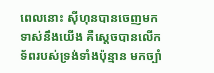ពេលនោះ ស៊ីហុនបានចេញមកទាស់នឹងយើង គឺស្ដេចបានលើកទ័ពរបស់ទ្រង់ទាំងប៉ុន្មាន មកច្បាំ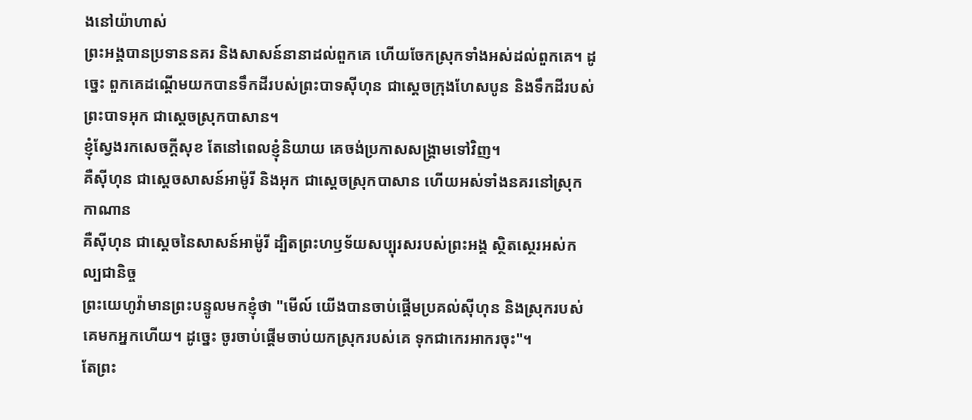ងនៅយ៉ាហាស់
ព្រះអង្គបានប្រទាននគរ និងសាសន៍នានាដល់ពួកគេ ហើយចែកស្រុកទាំងអស់ដល់ពួកគេ។ ដូច្នេះ ពួកគេដណ្ដើមយកបានទឹកដីរបស់ព្រះបាទស៊ីហុន ជាស្ដេចក្រុងហែសបូន និងទឹកដីរបស់ព្រះបាទអុក ជាស្តេចស្រុកបាសាន។
ខ្ញុំស្វែងរកសេចក្ដីសុខ តែនៅពេលខ្ញុំនិយាយ គេចង់ប្រកាសសង្គ្រាមទៅវិញ។
គឺស៊ីហុន ជាស្តេចសាសន៍អាម៉ូរី និងអុក ជាស្តេចស្រុកបាសាន ហើយអស់ទាំងនគរនៅស្រុកកាណាន
គឺស៊ីហុន ជាស្តេចនៃសាសន៍អាម៉ូរី ដ្បិតព្រះហឫទ័យសប្បុរសរបស់ព្រះអង្គ ស្ថិតស្ថេរអស់កល្បជានិច្ច
ព្រះយេហូវ៉ាមានព្រះបន្ទូលមកខ្ញុំថា "មើល៍ យើងបានចាប់ផ្ដើមប្រគល់ស៊ីហុន និងស្រុករបស់គេមកអ្នកហើយ។ ដូច្នេះ ចូរចាប់ផ្ដើមចាប់យកស្រុករបស់គេ ទុកជាកេរអាករចុះ"។
តែព្រះ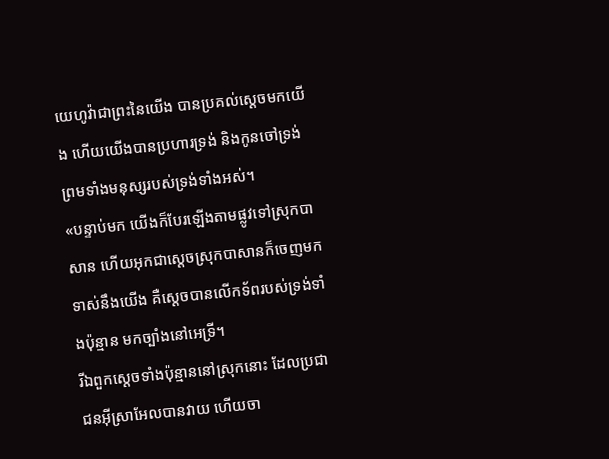យេហូវ៉ាជាព្រះនៃយើង បានប្រគល់ស្តេចមកយើង ហើយយើងបានប្រហារទ្រង់ និងកូនចៅទ្រង់ ព្រមទាំងមនុស្សរបស់ទ្រង់ទាំងអស់។
«បន្ទាប់មក យើងក៏បែរឡើងតាមផ្លូវទៅស្រុកបាសាន ហើយអុកជាស្តេចស្រុកបាសានក៏ចេញមកទាស់នឹងយើង គឺស្ដេចបានលើកទ័ពរបស់ទ្រង់ទាំងប៉ុន្មាន មកច្បាំងនៅអេទ្រី។
រីឯពួកស្តេចទាំងប៉ុន្មាននៅស្រុកនោះ ដែលប្រជាជនអ៊ីស្រាអែលបានវាយ ហើយចា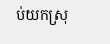ប់យកស្រុ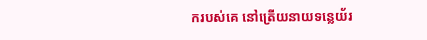ករបស់គេ នៅត្រើយនាយទន្លេយ័រ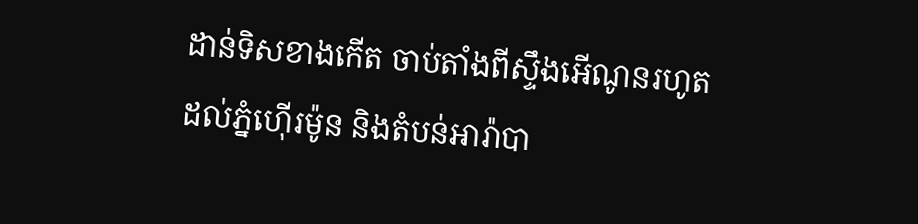ដាន់ទិសខាងកើត ចាប់តាំងពីស្ទឹងអើណូនរហូតដល់ភ្នំហ៊ើរម៉ូន និងតំបន់អារ៉ាបា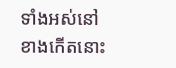ទាំងអស់នៅខាងកើតនោះ